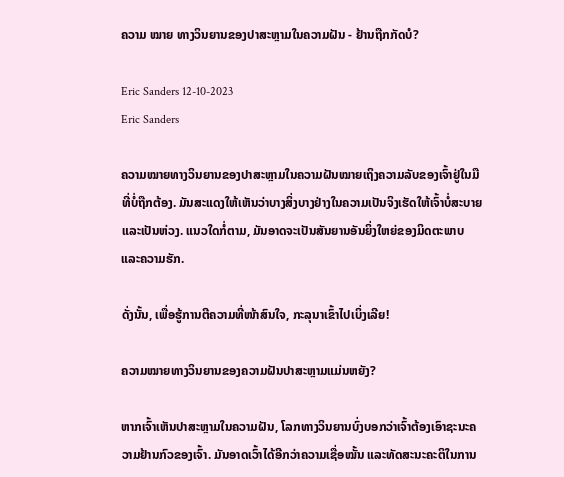ຄວາມ ໝາຍ ທາງວິນຍານຂອງປາສະຫຼາມໃນຄວາມຝັນ - ຢ້ານຖືກກັດບໍ?

Eric Sanders 12-10-2023
Eric Sanders

ຄວາມໝາຍທາງວິນຍານຂອງປາສະຫຼາມໃນຄວາມຝັນໝາຍເຖິງຄວາມລັບຂອງເຈົ້າຢູ່ໃນມືທີ່ບໍ່ຖືກຕ້ອງ. ມັນສະແດງໃຫ້ເຫັນວ່າບາງສິ່ງບາງຢ່າງໃນຄວາມເປັນຈິງເຮັດໃຫ້ເຈົ້າບໍ່ສະບາຍແລະເປັນຫ່ວງ. ແນວໃດກໍ່ຕາມ, ມັນອາດຈະເປັນສັນຍານອັນຍິ່ງໃຫຍ່ຂອງມິດຕະພາບ ແລະຄວາມຮັກ.

ດັ່ງນັ້ນ, ເພື່ອຮູ້ການຕີຄວາມທີ່ໜ້າສົນໃຈ, ກະລຸນາເຂົ້າໄປເບິ່ງເລີຍ!

ຄວາມໝາຍທາງວິນຍານຂອງຄວາມຝັນປາສະຫຼາມແມ່ນຫຍັງ?

ຫາກເຈົ້າເຫັນປາສະຫຼາມໃນຄວາມຝັນ, ໂລກທາງວິນຍານບົ່ງບອກວ່າເຈົ້າຕ້ອງເອົາຊະນະຄວາມຢ້ານກົວຂອງເຈົ້າ. ມັນອາດເວົ້າໄດ້ອີກວ່າຄວາມເຊື່ອໝັ້ນ ແລະທັດສະນະຄະຕິໃນການ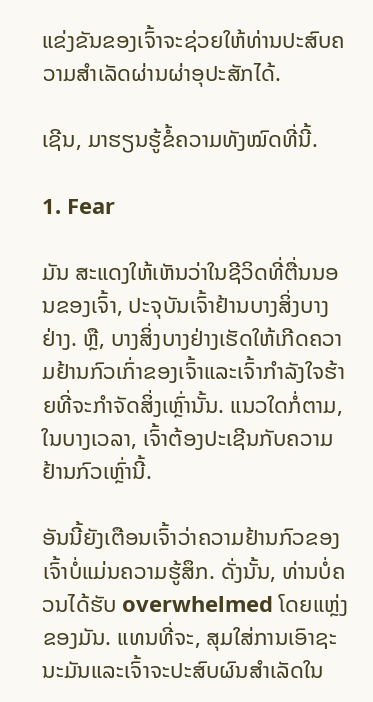ແຂ່ງຂັນຂອງເຈົ້າຈະຊ່ວຍໃຫ້ທ່ານປະສົບຄວາມສຳເລັດຜ່ານຜ່າອຸປະສັກໄດ້.

ເຊີນ, ມາຮຽນຮູ້ຂໍ້ຄວາມທັງໝົດທີ່ນີ້.

1. Fear

ມັນ ສະແດງໃຫ້ເຫັນວ່າໃນຊີວິດທີ່ຕື່ນນອນຂອງເຈົ້າ, ປະຈຸບັນເຈົ້າຢ້ານບາງສິ່ງບາງຢ່າງ. ຫຼື, ບາງສິ່ງບາງຢ່າງເຮັດໃຫ້ເກີດຄວາມຢ້ານກົວເກົ່າຂອງເຈົ້າແລະເຈົ້າກໍາລັງໃຈຮ້າຍທີ່ຈະກໍາຈັດສິ່ງເຫຼົ່ານັ້ນ. ແນວໃດກໍ່ຕາມ, ໃນບາງເວລາ, ເຈົ້າຕ້ອງປະເຊີນກັບຄວາມຢ້ານກົວເຫຼົ່ານີ້.

ອັນນີ້ຍັງເຕືອນເຈົ້າວ່າຄວາມຢ້ານກົວຂອງເຈົ້າບໍ່ແມ່ນຄວາມຮູ້ສຶກ. ດັ່ງນັ້ນ, ທ່ານບໍ່ຄວນໄດ້ຮັບ overwhelmed ໂດຍແຫຼ່ງຂອງມັນ. ແທນທີ່ຈະ, ສຸມໃສ່ການເອົາຊະນະມັນແລະເຈົ້າຈະປະສົບຜົນສໍາເລັດໃນ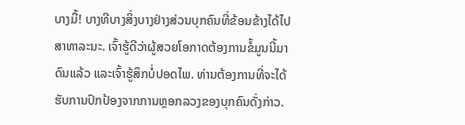ບາງມື້! ບາງທີບາງສິ່ງບາງຢ່າງສ່ວນບຸກຄົນທີ່ຂ້ອນຂ້າງໄດ້ໄປສາທາລະນະ. ເຈົ້າຮູ້ດີວ່າຜູ້ສວຍໂອກາດຕ້ອງການຂໍ້ມູນນີ້ມາດົນແລ້ວ ແລະເຈົ້າຮູ້ສຶກບໍ່ປອດໄພ. ທ່ານຕ້ອງການທີ່ຈະໄດ້ຮັບການປົກປ້ອງຈາກການຫຼອກລວງຂອງບຸກຄົນດັ່ງກ່າວ.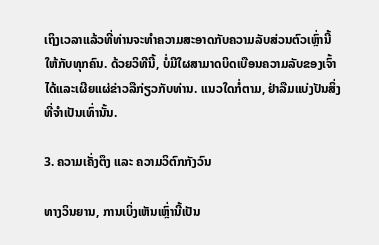ເຖິງເວລາແລ້ວທີ່ທ່ານຈະທໍາຄວາມສະອາດກັບຄວາມລັບສ່ວນຕົວເຫຼົ່ານີ້ໃຫ້ກັບທຸກຄົນ. ດ້ວຍວິທີນີ້, ບໍ່ມີໃຜສາມາດບິດເບືອນຄວາມລັບຂອງເຈົ້າໄດ້ແລະເຜີຍແຜ່ຂ່າວລືກ່ຽວກັບທ່ານ. ແນວໃດກໍ່ຕາມ, ຢ່າລືມແບ່ງປັນສິ່ງທີ່ຈຳເປັນເທົ່ານັ້ນ.

3. ຄວາມເຄັ່ງຕຶງ ແລະ ຄວາມວິຕົກກັງວົນ

ທາງວິນຍານ, ການເບິ່ງເຫັນເຫຼົ່ານີ້ເປັນ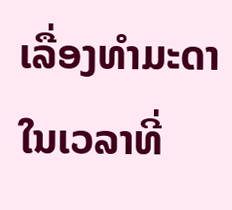ເລື່ອງທຳມະດາໃນເວລາທີ່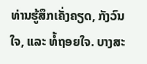ທ່ານຮູ້ສຶກເຄັ່ງຄຽດ, ກັງວົນໃຈ, ແລະ ທໍ້ຖອຍໃຈ. ບາງສະ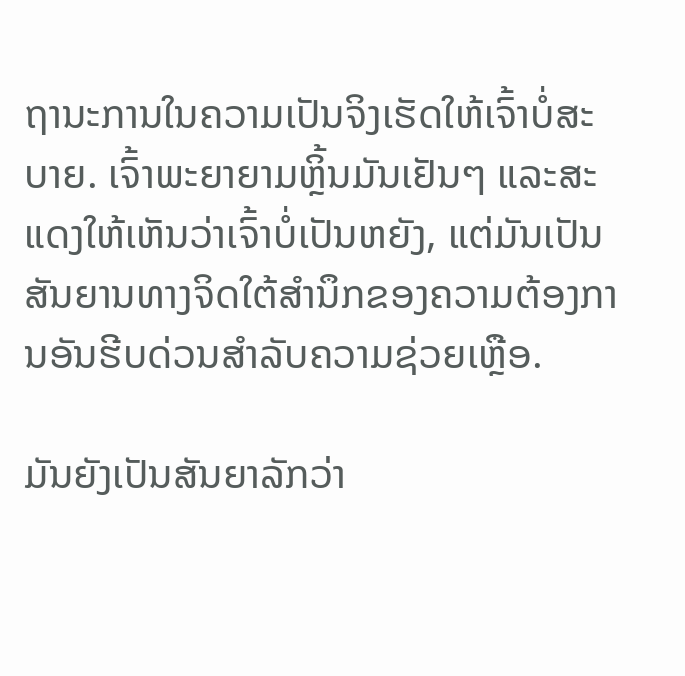ຖານະການໃນຄວາມເປັນຈິງເຮັດໃຫ້ເຈົ້າບໍ່ສະບາຍ. ເຈົ້າພະຍາຍາມຫຼິ້ນມັນເຢັນໆ ແລະສະແດງໃຫ້ເຫັນວ່າເຈົ້າບໍ່ເປັນຫຍັງ, ແຕ່ມັນເປັນສັນຍານທາງຈິດໃຕ້ສຳນຶກຂອງຄວາມຕ້ອງການອັນຮີບດ່ວນສຳລັບຄວາມຊ່ວຍເຫຼືອ.

ມັນຍັງເປັນສັນຍາລັກວ່າ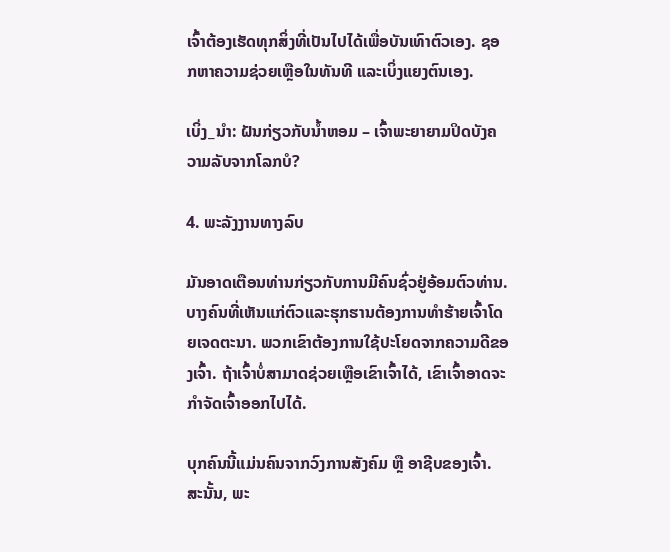ເຈົ້າຕ້ອງເຮັດທຸກສິ່ງທີ່ເປັນໄປໄດ້ເພື່ອບັນເທົາຕົວເອງ. ຊອກຫາຄວາມຊ່ວຍເຫຼືອໃນທັນທີ ແລະເບິ່ງແຍງຕົນເອງ.

ເບິ່ງ_ນຳ: ຝັນກ່ຽວກັບນໍ້າຫອມ – ເຈົ້າພະຍາຍາມປິດບັງຄວາມລັບຈາກໂລກບໍ?

4. ພະລັງງານທາງລົບ

ມັນອາດເຕືອນທ່ານກ່ຽວກັບການມີຄົນຊົ່ວຢູ່ອ້ອມຕົວທ່ານ. ບາງຄົນທີ່ເຫັນແກ່ຕົວແລະຮຸກຮານຕ້ອງການທໍາຮ້າຍເຈົ້າໂດຍເຈດຕະນາ. ພວກເຂົາຕ້ອງການໃຊ້ປະໂຍດຈາກຄວາມດີຂອງເຈົ້າ. ຖ້າເຈົ້າບໍ່ສາມາດຊ່ວຍເຫຼືອເຂົາເຈົ້າໄດ້, ເຂົາເຈົ້າອາດຈະກຳຈັດເຈົ້າອອກໄປໄດ້.

ບຸກຄົນນີ້ແມ່ນຄົນຈາກວົງການສັງຄົມ ຫຼື ອາຊີບຂອງເຈົ້າ. ສະນັ້ນ, ພະ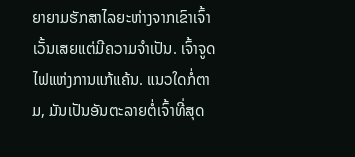ຍາຍາມຮັກສາໄລຍະຫ່າງຈາກເຂົາເຈົ້າ ເວັ້ນເສຍແຕ່ມີຄວາມຈໍາເປັນ. ເຈົ້າຈູດໄຟແຫ່ງການແກ້ແຄ້ນ. ແນວໃດກໍ່ຕາມ, ມັນເປັນອັນຕະລາຍຕໍ່ເຈົ້າທີ່ສຸດ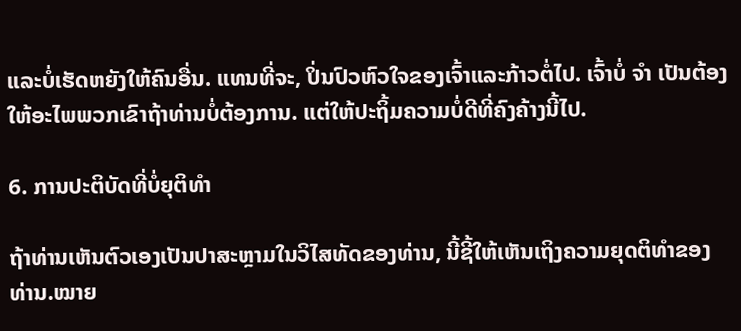ແລະບໍ່ເຮັດຫຍັງໃຫ້ຄົນອື່ນ. ແທນທີ່ຈະ, ປິ່ນປົວຫົວໃຈຂອງເຈົ້າແລະກ້າວຕໍ່ໄປ. ເຈົ້າບໍ່ ຈຳ ເປັນຕ້ອງໃຫ້ອະໄພພວກເຂົາຖ້າທ່ານບໍ່ຕ້ອງການ. ແຕ່ໃຫ້ປະຖິ້ມຄວາມບໍ່ດີທີ່ຄົງຄ້າງນີ້ໄປ.

6. ການປະຕິບັດທີ່ບໍ່ຍຸຕິທໍາ

ຖ້າທ່ານເຫັນຕົວເອງເປັນປາສະຫຼາມໃນວິໄສທັດຂອງທ່ານ, ນີ້ຊີ້ໃຫ້ເຫັນເຖິງຄວາມຍຸດຕິທໍາຂອງທ່ານ.ໝາຍ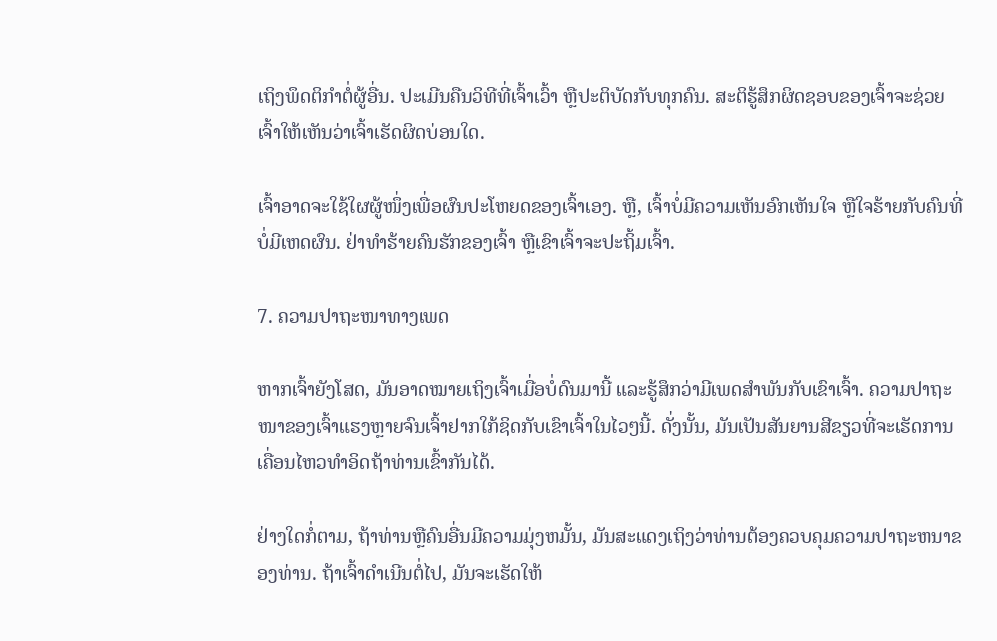ເຖິງພຶດຕິກຳຕໍ່ຜູ້ອື່ນ. ປະເມີນຄືນວິທີທີ່ເຈົ້າເວົ້າ ຫຼືປະຕິບັດກັບທຸກຄົນ. ສະຕິຮູ້ສຶກຜິດຊອບຂອງເຈົ້າຈະຊ່ວຍເຈົ້າໃຫ້ເຫັນວ່າເຈົ້າເຮັດຜິດບ່ອນໃດ.

ເຈົ້າອາດຈະໃຊ້ໃຜຜູ້ໜຶ່ງເພື່ອຜົນປະໂຫຍດຂອງເຈົ້າເອງ. ຫຼື, ເຈົ້າບໍ່ມີຄວາມເຫັນອົກເຫັນໃຈ ຫຼືໃຈຮ້າຍກັບຄົນທີ່ບໍ່ມີເຫດຜົນ. ຢ່າທຳຮ້າຍຄົນຮັກຂອງເຈົ້າ ຫຼືເຂົາເຈົ້າຈະປະຖິ້ມເຈົ້າ.

7. ຄວາມປາຖະໜາທາງເພດ

ຫາກເຈົ້າຍັງໂສດ, ມັນອາດໝາຍເຖິງເຈົ້າເມື່ອບໍ່ດົນມານີ້ ແລະຮູ້ສຶກວ່າມີເພດສຳພັນກັບເຂົາເຈົ້າ. ຄວາມປາຖະໜາຂອງເຈົ້າແຮງຫຼາຍຈົນເຈົ້າຢາກໃກ້ຊິດກັບເຂົາເຈົ້າໃນໄວໆນີ້. ດັ່ງນັ້ນ, ມັນເປັນສັນຍານສີຂຽວທີ່ຈະເຮັດການເຄື່ອນໄຫວທໍາອິດຖ້າທ່ານເຂົ້າກັນໄດ້.

ຢ່າງໃດກໍ່ຕາມ, ຖ້າທ່ານຫຼືຄົນອື່ນມີຄວາມມຸ່ງຫມັ້ນ, ມັນສະແດງເຖິງວ່າທ່ານຕ້ອງຄວບຄຸມຄວາມປາຖະຫນາຂອງທ່ານ. ຖ້າເຈົ້າດໍາເນີນຕໍ່ໄປ, ມັນຈະເຮັດໃຫ້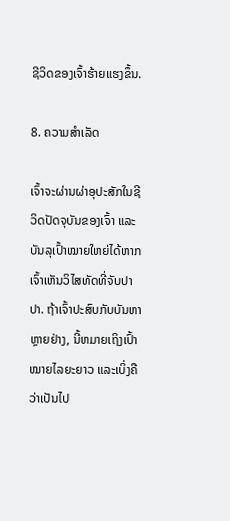ຊີວິດຂອງເຈົ້າຮ້າຍແຮງຂຶ້ນ.

8. ຄວາມສຳເລັດ

ເຈົ້າຈະຜ່ານຜ່າອຸປະສັກໃນຊີວິດປັດຈຸບັນຂອງເຈົ້າ ແລະບັນລຸເປົ້າໝາຍໃຫຍ່ໄດ້ຫາກເຈົ້າເຫັນວິໄສທັດທີ່ຈັບປາປາ. ຖ້າເຈົ້າປະສົບກັບບັນຫາຫຼາຍຢ່າງ, ນີ້ຫມາຍເຖິງເປົ້າໝາຍໄລຍະຍາວ ແລະເບິ່ງຄືວ່າເປັນໄປ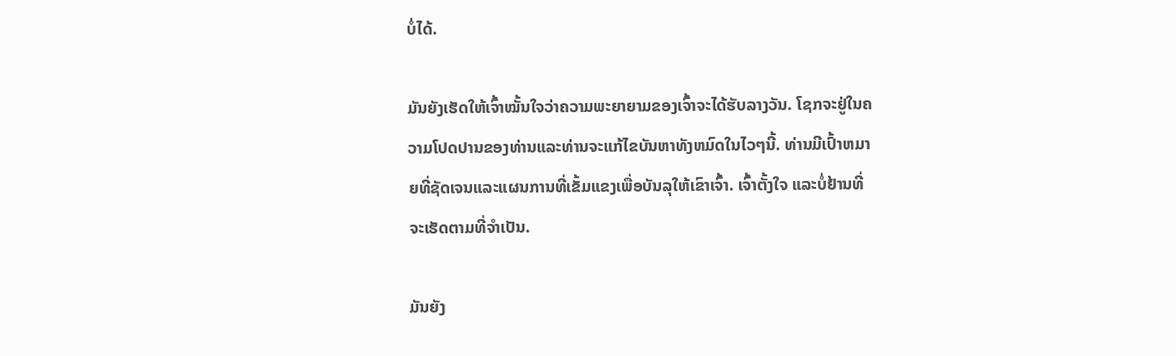ບໍ່ໄດ້.

ມັນຍັງເຮັດໃຫ້ເຈົ້າໝັ້ນໃຈວ່າຄວາມພະຍາຍາມຂອງເຈົ້າຈະໄດ້ຮັບລາງວັນ. ໂຊກຈະຢູ່ໃນຄວາມໂປດປານຂອງທ່ານແລະທ່ານຈະແກ້ໄຂບັນຫາທັງຫມົດໃນໄວໆນີ້. ທ່ານມີເປົ້າຫມາຍທີ່ຊັດເຈນແລະແຜນການທີ່ເຂັ້ມແຂງເພື່ອບັນລຸໃຫ້ເຂົາເຈົ້າ. ເຈົ້າຕັ້ງໃຈ ແລະບໍ່ຢ້ານທີ່ຈະເຮັດຕາມທີ່ຈຳເປັນ.

ມັນຍັງ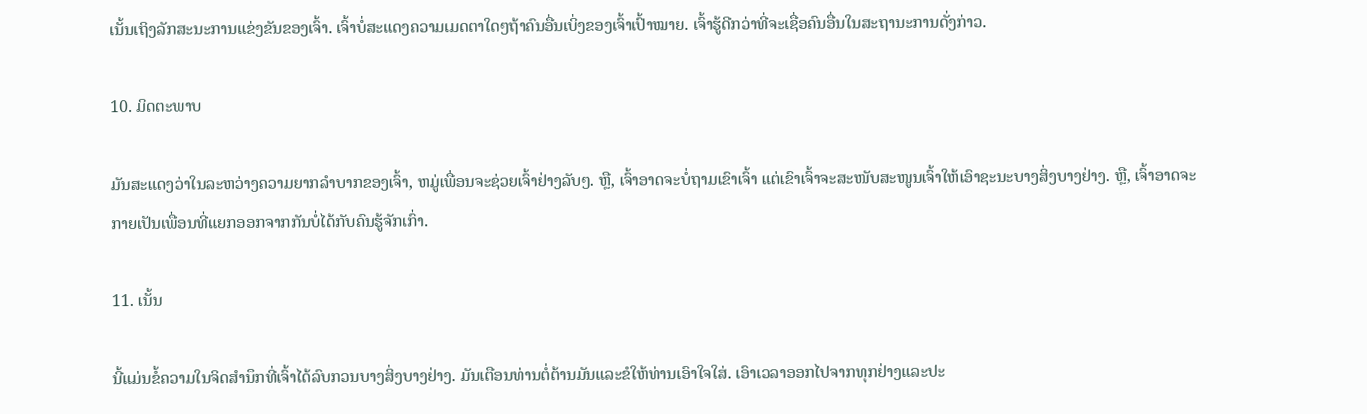ເນັ້ນເຖິງລັກສະນະການແຂ່ງຂັນຂອງເຈົ້າ. ເຈົ້າບໍ່ສະແດງຄວາມເມດຕາໃດໆຖ້າຄົນອື່ນເບິ່ງຂອງເຈົ້າເປົ້າໝາຍ. ເຈົ້າຮູ້ດີກວ່າທີ່ຈະເຊື່ອຄົນອື່ນໃນສະຖານະການດັ່ງກ່າວ.

10. ມິດຕະພາບ

ມັນສະແດງວ່າໃນລະຫວ່າງຄວາມຍາກລໍາບາກຂອງເຈົ້າ, ຫມູ່ເພື່ອນຈະຊ່ວຍເຈົ້າຢ່າງລັບໆ. ຫຼື, ເຈົ້າອາດຈະບໍ່ຖາມເຂົາເຈົ້າ ແຕ່ເຂົາເຈົ້າຈະສະໜັບສະໜູນເຈົ້າໃຫ້ເອົາຊະນະບາງສິ່ງບາງຢ່າງ. ຫຼື, ເຈົ້າອາດຈະກາຍເປັນເພື່ອນທີ່ແຍກອອກຈາກກັນບໍ່ໄດ້ກັບຄົນຮູ້ຈັກເກົ່າ.

11. ເນັ້ນ

ນີ້ແມ່ນຂໍ້ຄວາມໃນຈິດສຳນຶກທີ່ເຈົ້າໄດ້ລົບກວນບາງສິ່ງບາງຢ່າງ. ມັນເຕືອນທ່ານຕໍ່ຕ້ານມັນແລະຂໍໃຫ້ທ່ານເອົາໃຈໃສ່. ເອົາເວລາອອກໄປຈາກທຸກຢ່າງແລະປະ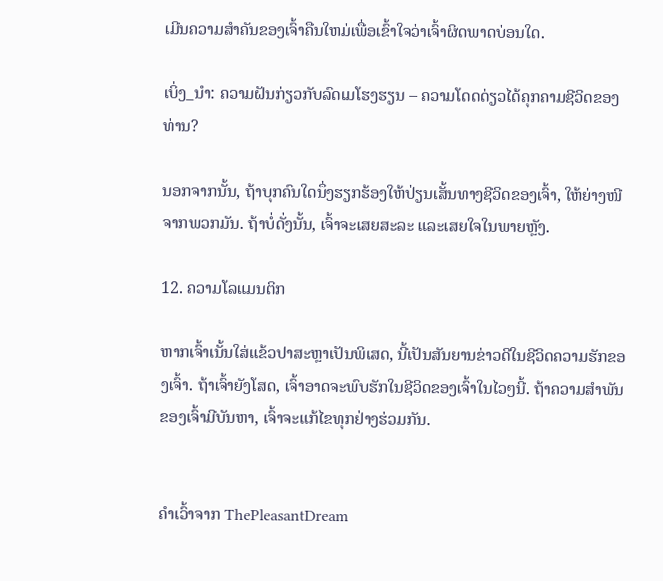ເມີນຄວາມສໍາຄັນຂອງເຈົ້າຄືນໃຫມ່ເພື່ອເຂົ້າໃຈວ່າເຈົ້າຜິດພາດບ່ອນໃດ.

ເບິ່ງ_ນຳ: ຄວາມຝັນກ່ຽວກັບລົດເມໂຮງຮຽນ – ຄວາມໂດດດ່ຽວໄດ້ຄຸກຄາມຊີວິດຂອງທ່ານ?

ນອກຈາກນັ້ນ, ຖ້າບຸກຄົນໃດນຶ່ງຮຽກຮ້ອງໃຫ້ປ່ຽນເສັ້ນທາງຊີວິດຂອງເຈົ້າ, ໃຫ້ຍ່າງໜີຈາກພວກມັນ. ຖ້າບໍ່ດັ່ງນັ້ນ, ເຈົ້າຈະເສຍສະລະ ແລະເສຍໃຈໃນພາຍຫຼັງ.

12. ຄວາມໂລແມນຕິກ

ຫາກເຈົ້າເນັ້ນໃສ່ແຂ້ວປາສະຫຼາເປັນພິເສດ, ນີ້ເປັນສັນຍານຂ່າວດີໃນຊີວິດຄວາມຮັກຂອງເຈົ້າ. ຖ້າເຈົ້າຍັງໂສດ, ເຈົ້າອາດຈະພົບຮັກໃນຊີວິດຂອງເຈົ້າໃນໄວໆນີ້. ຖ້າຄວາມສຳພັນຂອງເຈົ້າມີບັນຫາ, ເຈົ້າຈະແກ້ໄຂທຸກຢ່າງຮ່ວມກັນ.


ຄຳເວົ້າຈາກ ThePleasantDream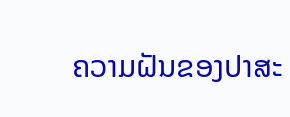ຄວາມຝັນຂອງປາສະ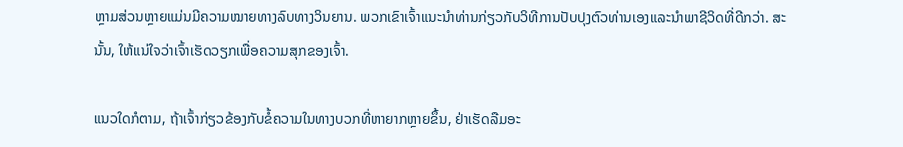ຫຼາມສ່ວນຫຼາຍແມ່ນມີຄວາມໝາຍທາງລົບທາງວິນຍານ. ພວກເຂົາເຈົ້າແນະນໍາທ່ານກ່ຽວກັບວິທີການປັບປຸງຕົວທ່ານເອງແລະນໍາພາຊີວິດທີ່ດີກວ່າ. ສະນັ້ນ, ໃຫ້ແນ່ໃຈວ່າເຈົ້າເຮັດວຽກເພື່ອຄວາມສຸກຂອງເຈົ້າ.

ແນວໃດກໍຕາມ, ຖ້າເຈົ້າກ່ຽວຂ້ອງກັບຂໍ້ຄວາມໃນທາງບວກທີ່ຫາຍາກຫຼາຍຂຶ້ນ, ຢ່າເຮັດລືມອະ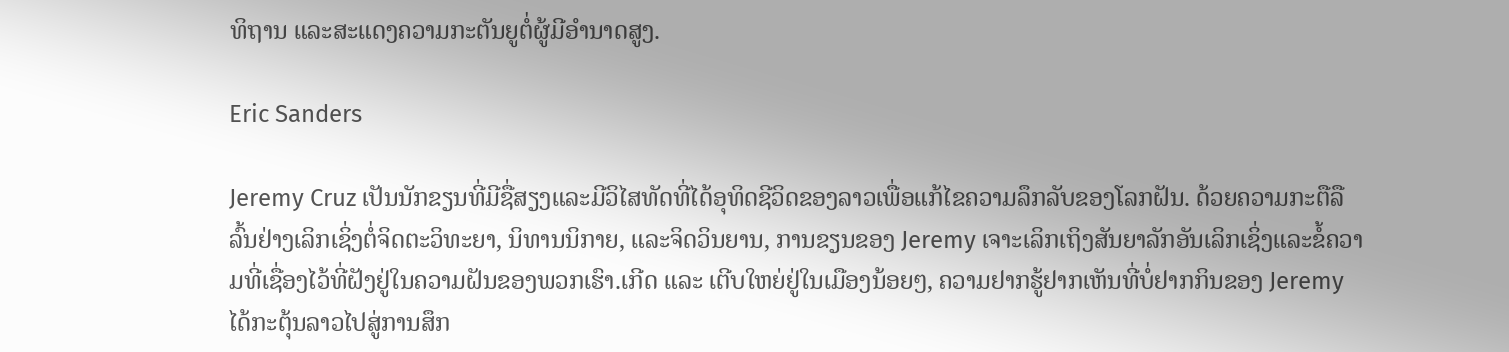ທິຖານ ແລະສະແດງຄວາມກະຕັນຍູຕໍ່ຜູ້ມີອຳນາດສູງ.

Eric Sanders

Jeremy Cruz ເປັນນັກຂຽນທີ່ມີຊື່ສຽງແລະມີວິໄສທັດທີ່ໄດ້ອຸທິດຊີວິດຂອງລາວເພື່ອແກ້ໄຂຄວາມລຶກລັບຂອງໂລກຝັນ. ດ້ວຍຄວາມກະຕືລືລົ້ນຢ່າງເລິກເຊິ່ງຕໍ່ຈິດຕະວິທະຍາ, ນິທານນິກາຍ, ແລະຈິດວິນຍານ, ການຂຽນຂອງ Jeremy ເຈາະເລິກເຖິງສັນຍາລັກອັນເລິກເຊິ່ງແລະຂໍ້ຄວາມທີ່ເຊື່ອງໄວ້ທີ່ຝັງຢູ່ໃນຄວາມຝັນຂອງພວກເຮົາ.ເກີດ ແລະ ເຕີບໃຫຍ່ຢູ່ໃນເມືອງນ້ອຍໆ, ຄວາມຢາກຮູ້ຢາກເຫັນທີ່ບໍ່ຢາກກິນຂອງ Jeremy ໄດ້ກະຕຸ້ນລາວໄປສູ່ການສຶກ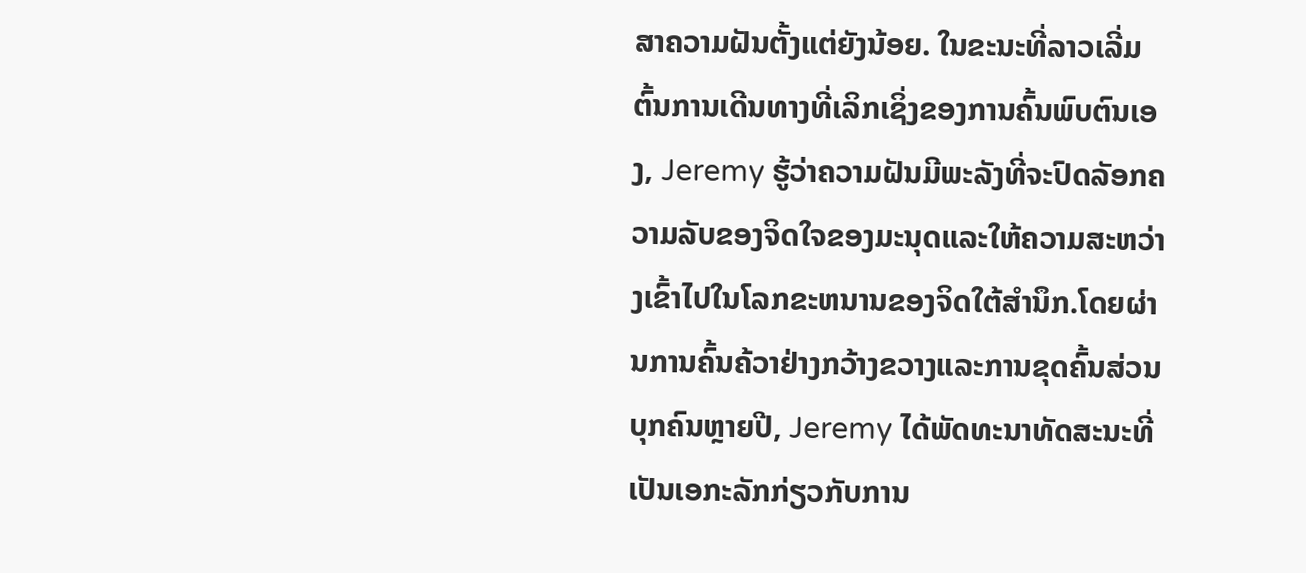ສາຄວາມຝັນຕັ້ງແຕ່ຍັງນ້ອຍ. ໃນຂະນະທີ່ລາວເລີ່ມຕົ້ນການເດີນທາງທີ່ເລິກເຊິ່ງຂອງການຄົ້ນພົບຕົນເອງ, Jeremy ຮູ້ວ່າຄວາມຝັນມີພະລັງທີ່ຈະປົດລັອກຄວາມລັບຂອງຈິດໃຈຂອງມະນຸດແລະໃຫ້ຄວາມສະຫວ່າງເຂົ້າໄປໃນໂລກຂະຫນານຂອງຈິດໃຕ້ສໍານຶກ.ໂດຍຜ່ານການຄົ້ນຄ້ວາຢ່າງກວ້າງຂວາງແລະການຂຸດຄົ້ນສ່ວນບຸກຄົນຫຼາຍປີ, Jeremy ໄດ້ພັດທະນາທັດສະນະທີ່ເປັນເອກະລັກກ່ຽວກັບການ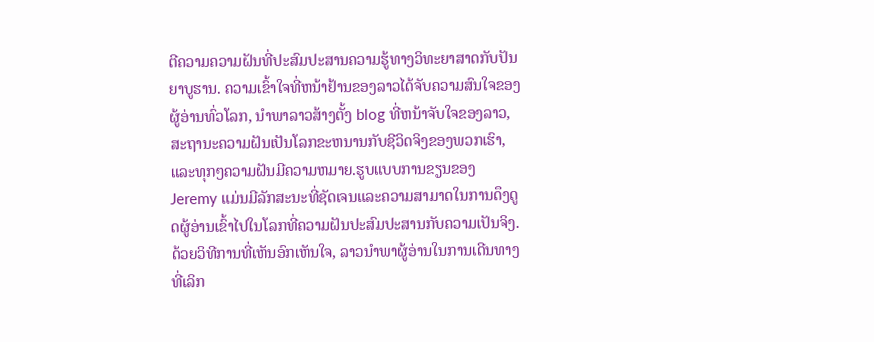ຕີຄວາມຄວາມຝັນທີ່ປະສົມປະສານຄວາມຮູ້ທາງວິທະຍາສາດກັບປັນຍາບູຮານ. ຄວາມເຂົ້າໃຈທີ່ຫນ້າຢ້ານຂອງລາວໄດ້ຈັບຄວາມສົນໃຈຂອງຜູ້ອ່ານທົ່ວໂລກ, ນໍາພາລາວສ້າງຕັ້ງ blog ທີ່ຫນ້າຈັບໃຈຂອງລາວ, ສະຖານະຄວາມຝັນເປັນໂລກຂະຫນານກັບຊີວິດຈິງຂອງພວກເຮົາ, ແລະທຸກໆຄວາມຝັນມີຄວາມຫມາຍ.ຮູບແບບການຂຽນຂອງ Jeremy ແມ່ນມີລັກສະນະທີ່ຊັດເຈນແລະຄວາມສາມາດໃນການດຶງດູດຜູ້ອ່ານເຂົ້າໄປໃນໂລກທີ່ຄວາມຝັນປະສົມປະສານກັບຄວາມເປັນຈິງ. ດ້ວຍວິທີການທີ່ເຫັນອົກເຫັນໃຈ, ລາວນໍາພາຜູ້ອ່ານໃນການເດີນທາງທີ່ເລິກ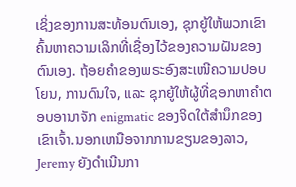ເຊິ່ງຂອງການສະທ້ອນຕົນເອງ, ຊຸກຍູ້ໃຫ້ພວກເຂົາຄົ້ນຫາຄວາມເລິກທີ່ເຊື່ອງໄວ້ຂອງຄວາມຝັນຂອງຕົນເອງ. ຖ້ອຍຄຳຂອງພຣະອົງສະເໜີຄວາມປອບໂຍນ, ການດົນໃຈ, ແລະ ຊຸກຍູ້ໃຫ້ຜູ້ທີ່ຊອກຫາຄຳຕອບອານາຈັກ enigmatic ຂອງຈິດໃຕ້ສໍານຶກຂອງເຂົາເຈົ້າ.ນອກເຫນືອຈາກການຂຽນຂອງລາວ, Jeremy ຍັງດໍາເນີນກາ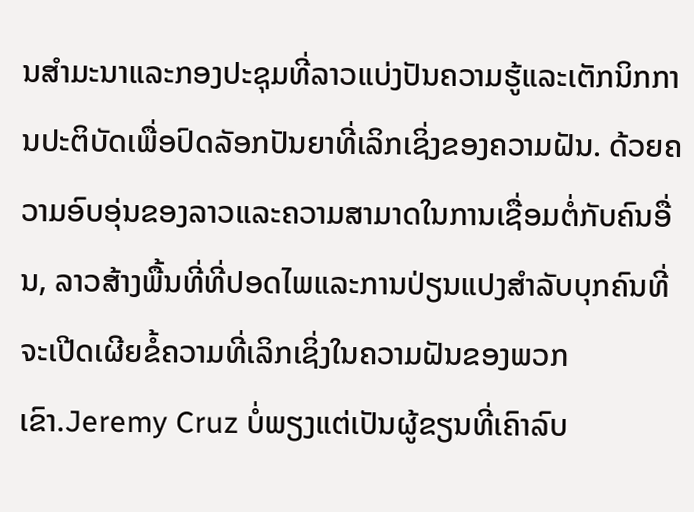ນສໍາມະນາແລະກອງປະຊຸມທີ່ລາວແບ່ງປັນຄວາມຮູ້ແລະເຕັກນິກການປະຕິບັດເພື່ອປົດລັອກປັນຍາທີ່ເລິກເຊິ່ງຂອງຄວາມຝັນ. ດ້ວຍຄວາມອົບອຸ່ນຂອງລາວແລະຄວາມສາມາດໃນການເຊື່ອມຕໍ່ກັບຄົນອື່ນ, ລາວສ້າງພື້ນທີ່ທີ່ປອດໄພແລະການປ່ຽນແປງສໍາລັບບຸກຄົນທີ່ຈະເປີດເຜີຍຂໍ້ຄວາມທີ່ເລິກເຊິ່ງໃນຄວາມຝັນຂອງພວກເຂົາ.Jeremy Cruz ບໍ່ພຽງແຕ່ເປັນຜູ້ຂຽນທີ່ເຄົາລົບ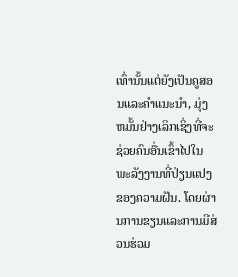ເທົ່ານັ້ນແຕ່ຍັງເປັນຄູສອນແລະຄໍາແນະນໍາ, ມຸ່ງຫມັ້ນຢ່າງເລິກເຊິ່ງທີ່ຈະຊ່ວຍຄົນອື່ນເຂົ້າໄປໃນພະລັງງານທີ່ປ່ຽນແປງຂອງຄວາມຝັນ. ໂດຍຜ່ານການຂຽນແລະການມີສ່ວນຮ່ວມ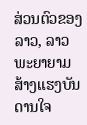ສ່ວນຕົວຂອງລາວ, ລາວພະຍາຍາມສ້າງແຮງບັນດານໃຈ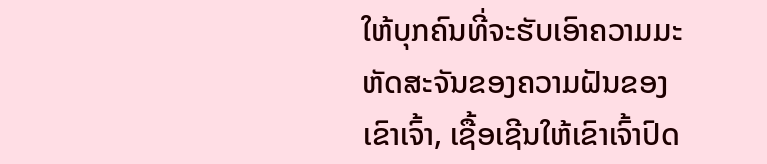ໃຫ້ບຸກຄົນທີ່ຈະຮັບເອົາຄວາມມະຫັດສະຈັນຂອງຄວາມຝັນຂອງເຂົາເຈົ້າ, ເຊື້ອເຊີນໃຫ້ເຂົາເຈົ້າປົດ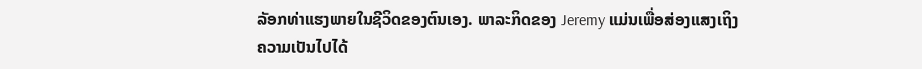ລັອກທ່າແຮງພາຍໃນຊີວິດຂອງຕົນເອງ. ພາລະກິດຂອງ Jeremy ແມ່ນເພື່ອສ່ອງແສງເຖິງຄວາມເປັນໄປໄດ້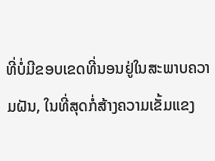ທີ່ບໍ່ມີຂອບເຂດທີ່ນອນຢູ່ໃນສະພາບຄວາມຝັນ, ໃນທີ່ສຸດກໍ່ສ້າງຄວາມເຂັ້ມແຂງ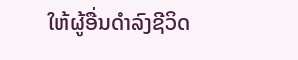ໃຫ້ຜູ້ອື່ນດໍາລົງຊີວິດ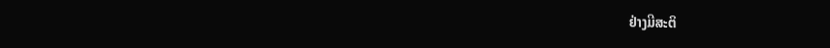ຢ່າງມີສະຕິ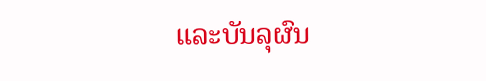ແລະບັນລຸຜົນ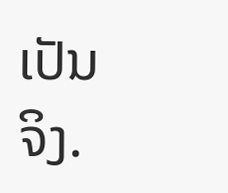ເປັນຈິງ.